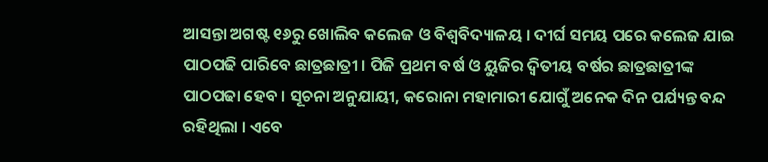ଆସନ୍ତା ଅଗଷ୍ଟ ୧୬ରୁ ଖୋଲିବ କଲେଜ ଓ ବିଶ୍ୱବିଦ୍ୟାଳୟ । ଦୀର୍ଘ ସମୟ ପରେ କଲେଜ ଯାଇ ପାଠପଢି ପାରିବେ ଛାତ୍ରଛାତ୍ରୀ । ପିଜି ପ୍ରଥମ ବର୍ଷ ଓ ୟୁଜିର ଦ୍ୱିତୀୟ ବର୍ଷର ଛାତ୍ରଛାତ୍ରୀଙ୍କ ପାଠପଢା ହେବ । ସୂଚନା ଅନୁଯାୟୀ, କରୋନା ମହାମାରୀ ଯୋଗୁଁ ଅନେକ ଦିନ ପର୍ଯ୍ୟନ୍ତ ବନ୍ଦ ରହିଥିଲା । ଏବେ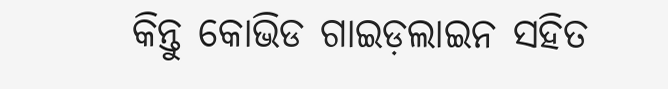କିନ୍ତୁ କୋଭିଡ ଗାଇଡ଼ଲାଇନ ସହିତ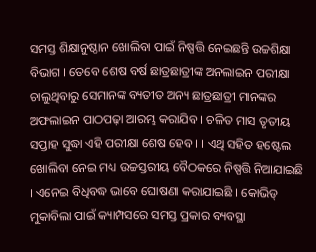ସମସ୍ତ ଶିକ୍ଷାନୁଷ୍ଠାନ ଖୋଲିବା ପାଇଁ ନିଷ୍ପତ୍ତି ନେଇଛନ୍ତି ଉଚ୍ଚଶିକ୍ଷା ବିଭାଗ । ତେବେ ଶେଷ ବର୍ଷ ଛାତ୍ରଛାତ୍ରୀଙ୍କ ଅନଲାଇନ ପରୀକ୍ଷା ଚାଲୁଥିବାରୁ ସେମାନଙ୍କ ବ୍ୟତୀତ ଅନ୍ୟ ଛାତ୍ରଛାତ୍ରୀ ମାନଙ୍କର ଅଫଲାଇନ ପାଠପଢ଼ା ଆରମ୍ଭ କରାଯିବ । ଚଳିତ ମାସ ତୃତୀୟ ସପ୍ତାହ ସୁଦ୍ଧା ଏହି ପରୀକ୍ଷା ଶେଷ ହେବ । । ଏଥି ସହିତ ହଷ୍ଟେଲ ଖୋଲିବା ନେଇ ମଧ୍ୟ ଉଚ୍ଚସ୍ତରୀୟ ବୈଠକରେ ନିଷ୍ପତ୍ତି ନିଆଯାଇଛି । ଏନେଇ ବିଧିବଦ୍ଧ ଭାବେ ଘୋଷଣା କରାଯାଇଛି । କୋଭିଡ୍ ମୁକାବିଲା ପାଇଁ କ୍ୟାମ୍ପସରେ ସମସ୍ତ ପ୍ରକାର ବ୍ୟବସ୍ଥା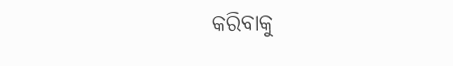କରିବାକୁ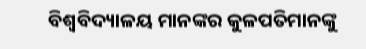ବିଶ୍ବବିଦ୍ୟାଳୟ ମାନଙ୍କର କୁଳପତିମାନଙ୍କୁ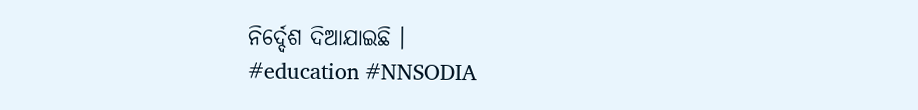ନିର୍ଦ୍ଦେଶ ଦିଆଯାଇଛି ।
#education #NNSODIA